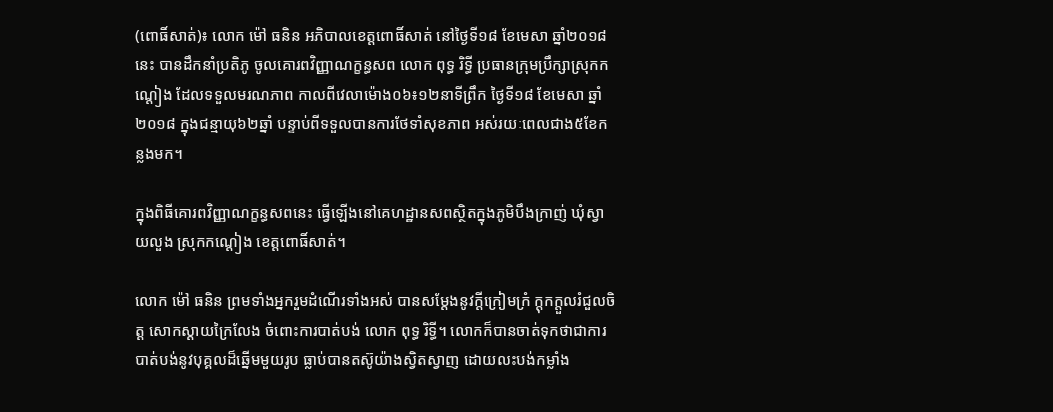(ពោធិ៍សាត់)៖ លោក ម៉ៅ ធនិន អភិបាលខេត្តពោធិ៍សាត់ នៅថ្ងៃទី១៨ ខែមេសា ឆ្នាំ២០១៨នេះ បានដឹកនាំប្រតិភូ ចូលគោរពវិញ្ញាណក្ខន្ធសព លោក ពុទ្ធ រិទ្ធី ប្រធានក្រុមប្រឹក្សាស្រុកកណ្តៀង ដែលទទួលមរណភាព កាលពីវេលាម៉ោង០៦៖១២នាទីព្រឹក ថ្ងៃទី១៨ ខែមេសា ឆ្នាំ២០១៨ ក្នុងជន្មាយុ៦២ឆ្នាំ បន្ទាប់ពីទទួលបានការថែទាំសុខភាព អស់រយៈពេលជាង៥ខែកន្លងមក។

ក្នុងពិធីគោរពវិញ្ញាណក្ខន្ធសពនេះ ធ្វើឡើងនៅគេហដ្ឋានសពស្ថិតក្នុងភូមិបឹងក្រាញ់ ឃុំស្វាយលួង ស្រុកកណ្តៀង ខេត្តពោធិ៍សាត់។

លោក ម៉ៅ ធនិន ព្រមទាំងអ្នករួមដំណើរទាំងអស់ បានសម្តែងនូវក្តីក្រៀមក្រំ ក្តុកក្តួលរំជួលចិត្ត សោកស្តាយក្រៃលែង ចំពោះការបាត់បង់ លោក ពុទ្ធ រិទ្ធី។ លោកក៏បានចាត់ទុកថាជាការបាត់បង់នូវបុគ្គលដ៏ឆ្នើមមួយរូប ធ្លាប់បានតស៊ូយ៉ាងស្វិតស្វាញ ដោយលះបង់កម្លាំង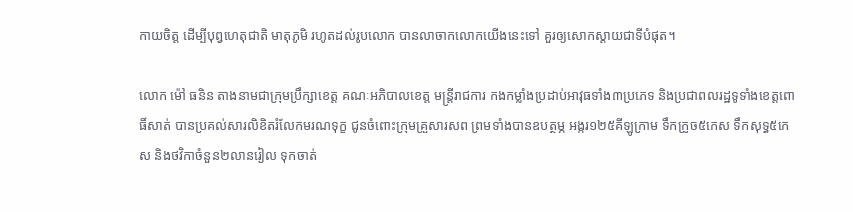កាយចិត្ត ដើម្បីបុព្វហេតុជាតិ មាតុភូមិ រហូតដល់រូបលោក បានលាចាកលោកយើងនេះទៅ គួរឲ្យសោកស្តាយជាទីបំផុត។

លោក ម៉ៅ ធនិន តាងនាមជាក្រុមប្រឹក្សាខេត្ត គណៈអភិបាលខេត្ត មន្ត្រីរាជការ កងកម្លាំងប្រដាប់អាវុធទាំង៣ប្រភេទ និងប្រជាពលរដ្ឋទូទាំងខេត្តពោធិ៍សាត់ បានប្រគល់សារលិខិតរំលែកមរណទុក្ខ ជូនចំពោះក្រុមគ្រួសារសព ព្រមទាំងបានឧបត្ថម្ភ អង្ករ១២៥គីឡូក្រាម ទឹកក្រូច៥កេស ទឹកសុទ្ធ៥កេស និងថវិកាចំនួន២លានរៀល ទុកចាត់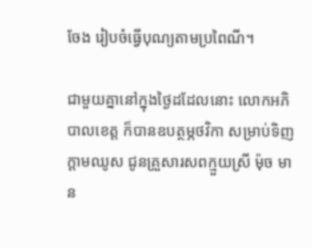ចែង រៀបចំធ្វើបុណ្យតាមប្រពៃណី។

ជាមួយគ្នានៅក្នុងថ្ងៃដដែលនោះ លោកអភិបាលខេត្ត ក៏បានឧបត្ថម្ភថវិកា សម្រាប់ទិញក្តាមឈូស ជូនគ្រួសារសពក្មួយស្រី ម៉ុច មាន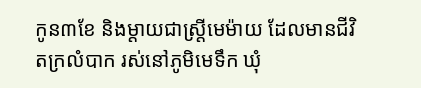កូន៣ខែ និងម្តាយជាស្រ្តីមេម៉ាយ ដែលមានជីវិតក្រលំបាក រស់នៅភូមិមេទឹក ឃុំ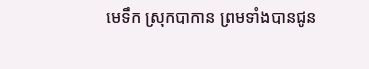មេទឹក ស្រុកបាកាន ព្រមទាំងបានជូន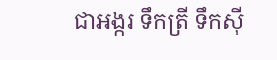ជាអង្ករ ទឹកត្រី ទឹកស៊ី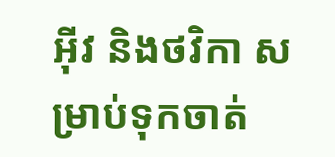អ៊ីវ និងថវិកា សម្រាប់ទុកចាត់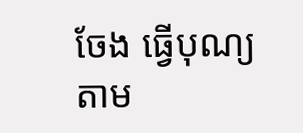ចែង ធ្វើបុណ្យតាម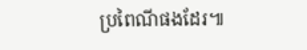ប្រពៃណីផងដែរ៕